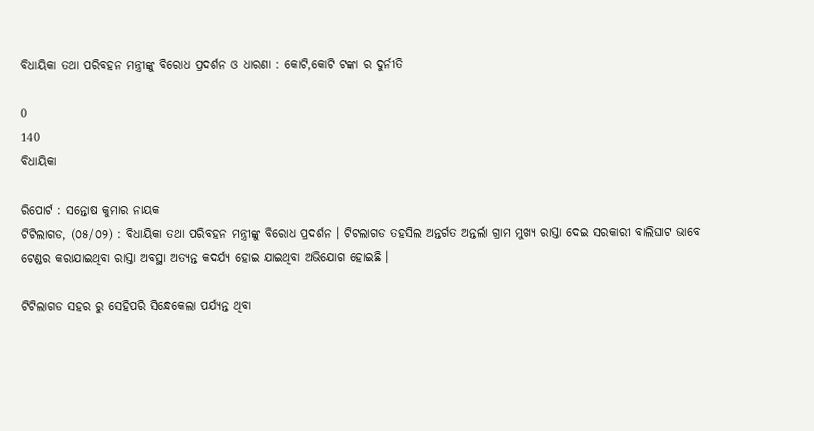ବିଧାୟିକା ତଥା ପରିବହନ ମନ୍ତ୍ରୀଙ୍କୁ ବିରୋଧ ପ୍ରଦର୍ଶନ ଓ ଧାରଣା : କୋଟି,କୋଟି ଟଙ୍କା ର ଦୁର୍ନୀତି

0
140
ବିଧାୟିକା

ରିପୋର୍ଟ : ସନ୍ତୋଷ କୁମାର ନାୟକ
ଟିଟିଲାଗଡ, (୦୫/୦୨) : ବିଧାୟିକା ତଥା ପରିବହନ ମନ୍ତ୍ରୀଙ୍କୁ ବିରୋଧ ପ୍ରଦର୍ଶନ । ଟିଟଲାଗଡ ତହସିଲ ଅନ୍ତର୍ଗତ ଅନ୍ତର୍ଲା ଗ୍ରାମ ମୁଖ୍ୟ ରାସ୍ତା ଦେଇ ସରକାରୀ ବାଲିଘାଟ ଭାବେ ଟେଣ୍ଡର କରାଯାଇଥିବା ରାସ୍ତା ଅବସ୍ଥା ଅତ୍ୟନ୍ତ କଦର୍ଯ୍ୟ ହୋଇ ଯାଇଥିବା ଅଭିଯୋଗ ହୋଇଛି ।

ଟିଟିଲାଗଡ ସହର ରୁ ସେହିପରି ସିନ୍ଧେକେଲା ପର୍ଯ୍ୟନ୍ତ ଥିବା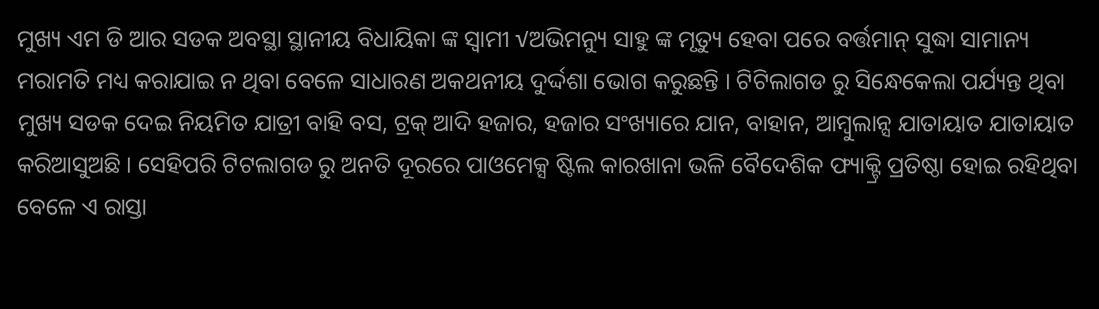ମୁଖ୍ୟ ଏମ ଡି ଆର ସଡକ ଅବସ୍ଥା ସ୍ଥାନୀୟ ବିଧାୟିକା ଙ୍କ ସ୍ଵାମୀ √ଅଭିମନ୍ୟୁ ସାହୁ ଙ୍କ ମୃତ୍ୟୁ ହେବା ପରେ ବର୍ତ୍ତମାନ୍ ସୁଦ୍ଧା ସାମାନ୍ୟ ମରାମତି ମଧ୍ୟ କରାଯାଇ ନ ଥିବା ବେଳେ ସାଧାରଣ ଅକଥନୀୟ ଦୁର୍ଦ୍ଦଶା ଭୋଗ କରୁଛନ୍ତି । ଟିଟିଲାଗଡ ରୁ ସିନ୍ଧେକେଲା ପର୍ଯ୍ୟନ୍ତ ଥିବା ମୁଖ୍ୟ ସଡକ ଦେଇ ନିୟମିତ ଯାତ୍ରୀ ବାହି ବସ, ଟ୍ରକ୍ ଆଦି ହଜାର, ହଜାର ସଂଖ୍ୟାରେ ଯାନ, ବାହାନ, ଆମ୍ବୁଲାନ୍ସ ଯାତାୟାତ ଯାତାୟାତ କରିଆସୁଅଛି । ସେହିପରି ଟିଟଲାଗଡ ରୁ ଅନତି ଦୂରରେ ପାଓମେକ୍ସ ଷ୍ଟିଲ କାରଖାନା ଭଳି ବୈଦେଶିକ ଫ୍ୟାକ୍ଟ୍ରି ପ୍ରତିଷ୍ଠା ହୋଇ ରହିଥିବା ବେଳେ ଏ ରାସ୍ତା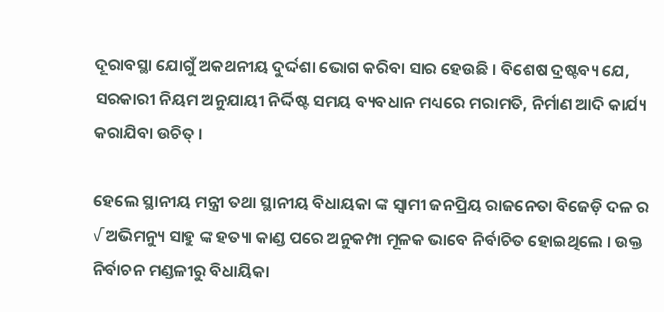ଦୂରାବସ୍ଥା ଯୋଗୁଁ ଅକଥନୀୟ ଦୁର୍ଦ୍ଦଶା ଭୋଗ କରିବା ସାର ହେଉଛି । ବିଶେଷ ଦ୍ରଷ୍ଟବ୍ୟ ଯେ, ସରକାରୀ ନିୟମ ଅନୁଯାୟୀ ନିର୍ଦ୍ଦିଷ୍ଟ ସମୟ ବ୍ୟବଧାନ ମଧ୍ୟରେ ମରାମତି, ନିର୍ମାଣ ଆଦି କାର୍ଯ୍ୟ କରାଯିବା ଉଚିତ୍ ।

ହେଲେ ସ୍ଥାନୀୟ ମନ୍ତ୍ରୀ ତଥା ସ୍ଥାନୀୟ ବିଧାୟକା ଙ୍କ ସ୍ଵାମୀ ଜନପ୍ରିୟ ରାଜନେତା ବିଜେଡ଼ି ଦଳ ର
√ ଅଭିମନ୍ୟୁ ସାହୁ ଙ୍କ ହତ୍ୟା କାଣ୍ଡ ପରେ ଅନୁକମ୍ପା ମୂଳକ ଭାବେ ନିର୍ବାଚିତ ହୋଇଥିଲେ । ଉକ୍ତ ନିର୍ବାଚନ ମଣ୍ଡଳୀରୁ ବିଧାୟିକା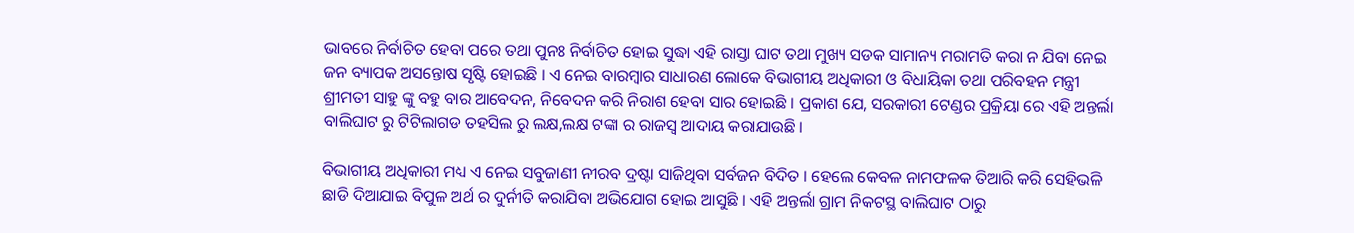ଭାବରେ ନିର୍ବାଚିତ ହେବା ପରେ ତଥା ପୁନଃ ନିର୍ବାଚିତ ହୋଇ ସୁଦ୍ଧା ଏହି ରାସ୍ତା ଘାଟ ତଥା ମୁଖ୍ୟ ସଡକ ସାମାନ୍ୟ ମରାମତି କରା ନ ଯିବା ନେଇ ଜନ ବ୍ୟାପକ ଅସନ୍ତୋଷ ସୃଷ୍ଟି ହୋଇଛି । ଏ ନେଇ ବାରମ୍ୱାର ସାଧାରଣ ଲୋକେ ବିଭାଗୀୟ ଅଧିକାରୀ ଓ ବିଧାୟିକା ତଥା ପରିବହନ ମନ୍ତ୍ରୀ ଶ୍ରୀମତୀ ସାହୁ ଙ୍କୁ ବହୁ ବାର ଆବେଦନ, ନିବେଦନ କରି ନିରାଶ ହେବା ସାର ହୋଇଛି । ପ୍ରକାଶ ଯେ, ସରକାରୀ ଟେଣ୍ଡର ପ୍ରକ୍ରିୟା ରେ ଏହି ଅନ୍ତର୍ଲା ବାଲିଘାଟ ରୁ ଟିଟିଲାଗଡ ତହସିଲ ରୁ ଲକ୍ଷ,ଲକ୍ଷ ଟଙ୍କା ର ରାଜସ୍ୱ ଆଦାୟ କରାଯାଉଛି ।

ବିଭାଗୀୟ ଅଧିକାରୀ ମଧ୍ୟ ଏ ନେଇ ସବୁଜାଣୀ ନୀରବ ଦ୍ରଷ୍ଟା ସାଜିଥିବା ସର୍ବଜନ ବିଦିତ । ହେଲେ କେବଳ ନାମଫଳକ ତିଆରି କରି ସେହିଭଳି ଛାଡି ଦିଆଯାଇ ବିପୁଳ ଅର୍ଥ ର ଦୁର୍ନୀତି କରାଯିବା ଅଭିଯୋଗ ହୋଇ ଆସୁଛି । ଏହି ଅନ୍ତର୍ଲା ଗ୍ରାମ ନିକଟସ୍ଥ ବାଲିଘାଟ ଠାରୁ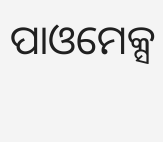ପାଓମେକ୍ସ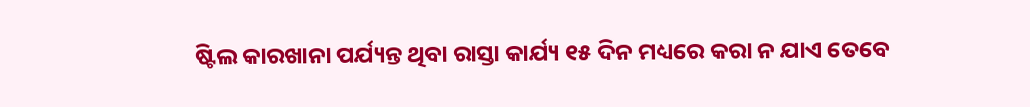ଷ୍ଟିଲ କାରଖାନା ପର୍ଯ୍ୟନ୍ତ ଥିବା ରାସ୍ତା କାର୍ଯ୍ୟ ୧୫ ଦିନ ମଧ୍ୟରେ କରା ନ ଯାଏ ତେବେ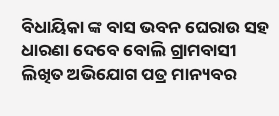ବିଧାୟିକା ଙ୍କ ବାସ ଭବନ ଘେରାଉ ସହ ଧାରଣା ଦେବେ ବୋଲି ଗ୍ରାମବାସୀ ଲିଖିତ ଅଭିଯୋଗ ପତ୍ର ମାନ୍ୟବର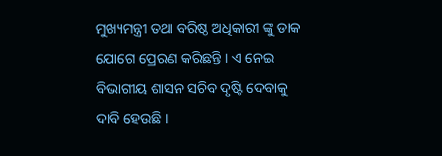ମୁଖ୍ୟମନ୍ତ୍ରୀ ତଥା ବରିଷ୍ଠ ଅଧିକାରୀ ଙ୍କୁ ଡାକ ଯୋଗେ ପ୍ରେରଣ କରିଛନ୍ତି । ଏ ନେଇ ବିଭାଗୀୟ ଶାସନ ସଚିବ ଦୃଷ୍ଟି ଦେବାକୁ ଦାବି ହେଉଛି ।